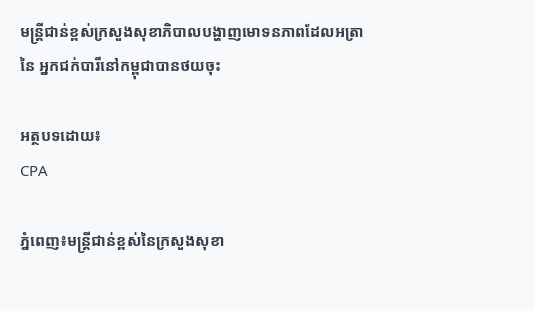មន្រ្តីជាន់ខ្ពស់ក្រសួងសុខាភិបាលបង្ហាញមោទនភាពដែលអត្រានៃ អ្នកជក់បារីនៅកម្ពុជាបានថយចុះ

អត្ថបទដោយ៖
CPA

ភ្នំពេញ៖មន្ត្រីជាន់ខ្ពស់នៃក្រសួងសុខា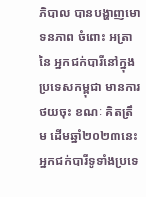ភិបាល បានបង្ហាញមោទនភាព ចំពោះ អត្រានៃ អ្នកជក់បារីនៅក្នុងប្រទេសកម្ពុជា មានការថយចុះ ខណៈ គិតត្រឹម ដើមឆ្នាំ២០២៣នេះ អ្នកជក់បារីទូទាំងប្រទេ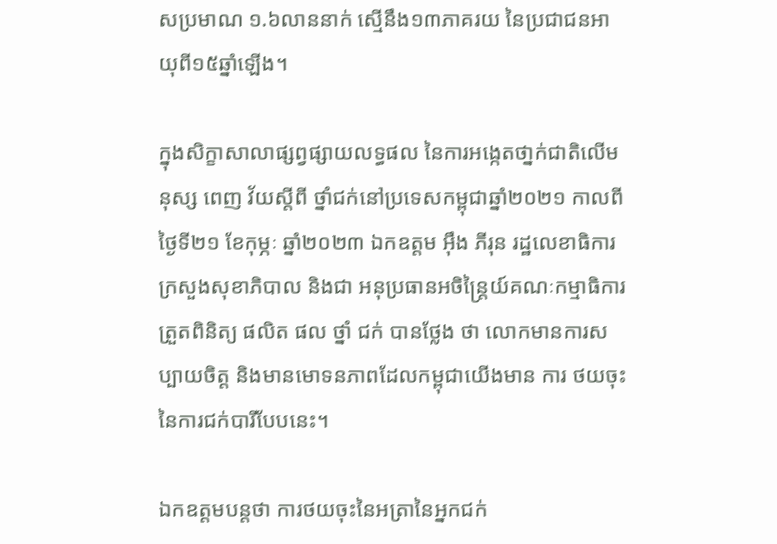សប្រមាណ ១.៦លាននាក់ ស្មើនឹង១៣ភាគរយ នៃប្រជាជនអាយុពី១៥ឆ្នាំឡើង។

ក្នុងសិក្ខាសាលាផ្សព្វផ្សាយលទ្ធផល នៃការអង្កេតថា្នក់ជាតិលើមនុស្ស ពេញ វ័យស្តីពី ថ្នាំជក់នៅប្រទេសកម្ពុជាឆ្នាំ២០២១ កាលពីថ្ងៃទី២១ ខែកុម្ភៈ ឆ្នាំ២០២៣ ឯកឧត្តម អ៊ឹង ភីរុន រដ្ឋលេខាធិការក្រសួងសុខាភិបាល និងជា អនុប្រធានអចិន្ដ្រៃយ៍គណៈកម្មាធិការត្រួតពិនិត្យ ផលិត ផល ថ្នាំ ជក់ បានថ្លែង ថា លោកមានការសប្បាយចិត្ដ និងមានមោទនភាពដែលកម្ពុជាយើងមាន ការ ថយចុះនៃការជក់បារីបែបនេះ។

ឯកឧត្តមបន្តថា ការថយចុះនៃអត្រានៃអ្នកជក់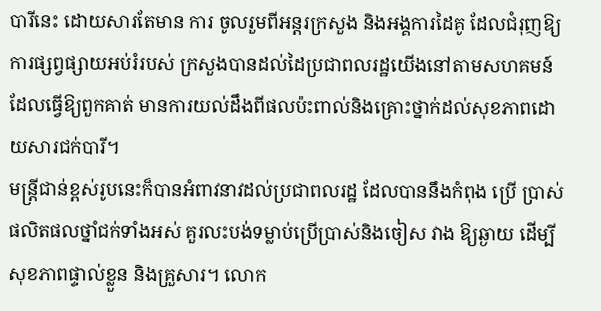បារីនេះ ដោយសារតែមាន ការ ចូលរួមពីអន្ដរក្រសួង និងអង្គការដៃគូ ដែលជំរុញឱ្យការផ្សព្វផ្សាយអប់រំរបស់ ក្រសួងបានដល់ដៃប្រជាពលរដ្ឋយើងនៅតាមសហគមន៍ ដែលធ្វើឱ្យពួកគាត់ មានការយល់ដឹងពីផលប៉ះពាល់និងគ្រោះថ្នាក់ដល់សុខភាពដោយសារជក់បារី។
មន្ដ្រីជាន់ខ្ពស់រូបនេះក៏បានអំពាវនាវដល់ប្រជាពលរដ្ឋ ដែលបាននឹងកំពុង ប្រើ ប្រាស់ផលិតផលថ្នាំជក់ទាំងអស់ គួរលះបង់ទម្លាប់ប្រើប្រាស់និងចៀស វាង ឱ្យឆ្ងាយ ដើម្បីសុខភាពផ្ទាល់ខ្លួន និងគ្រួសារ។ លោក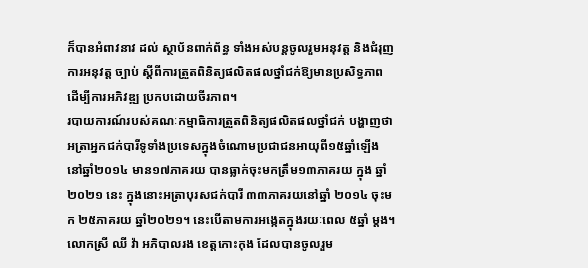ក៏បានអំពាវនាវ ដល់ ស្ថាប័នពាក់ព័ន្ធ ទាំងអស់បន្ដចូលរួមអនុវត្ត និងជំរុញការអនុវត្ត ច្បាប់ ស្ដីពីការត្រួតពិនិត្យផលិតផលថ្នាំជក់ឱ្យមានប្រសិទ្ធភាព ដើម្បីការអភិវឌ្ឍ ប្រកបដោយចីរភាព។
របាយការណ៍របស់គណៈកម្មាធិការត្រួតពិនិត្យផលិតផលថ្នាំជក់ បង្ហាញថា អត្រាអ្នកជក់បារីទូទាំងប្រទេសក្នុងចំណោមប្រជាជនអាយុពី១៥ឆ្នាំឡើង នៅឆ្នាំ២០១៤ មាន១៧ភាគរយ បានធ្លាក់ចុះមកត្រឹម១៣ភាគរយ ក្នុង ឆ្នាំ២០២១ នេះ ក្នុងនោះអត្រាបុរសជក់បារី ៣៣ភាគរយនៅឆ្នាំ ២០១៤ ចុះមក ២៥ភាគរយ ឆ្នាំ២០២១។ នេះបើតាមការអង្កេតក្នុងរយៈពេល ៥ឆ្នាំ ម្ដង។
លោកស្រី ឈី វ៉ា អភិបាលរង ខេត្តកោះកុង ដែលបានចូលរួម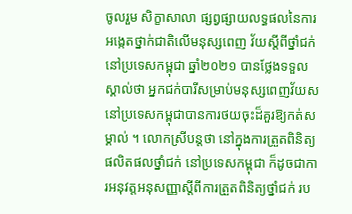ចូលរួម សិក្ខាសាលា ផ្សព្វផ្សាយលទ្ធផលនៃការអង្កេតថ្នាក់ជាតិលើមនុស្សពេញ វ័យស្តីពីថ្នាំជក់នៅប្រទេសកម្ពុជា ឆ្នាំ២០២១ បានថ្លែងទទួលស្គាល់ថា អ្នកជក់បារីសម្រាប់មនុស្សពេញវ័យសនៅប្រទេសកម្ពុជាបានការថយចុះដ៏គួរឱ្យកត់សម្គាល់ ។ លោកស្រីបន្តថា នៅក្នុងការត្រួតពិនិត្យផលិតផលថ្នាំជក់ នៅប្រទេសកម្ពុជា ក៏ដូចជាការអនុវត្តអនុសញ្ញាស្ដីពីការត្រួតពិនិត្យថ្នាំជក់ រប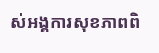ស់អង្គការសុខភាពពិ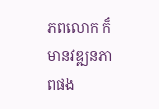ភពលោក ក៏មានវឌ្ឍនភាពផង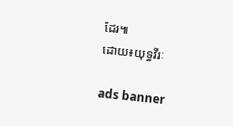ដែរ៕
ដោយ៖យុទ្ធវីរៈ

ads banner